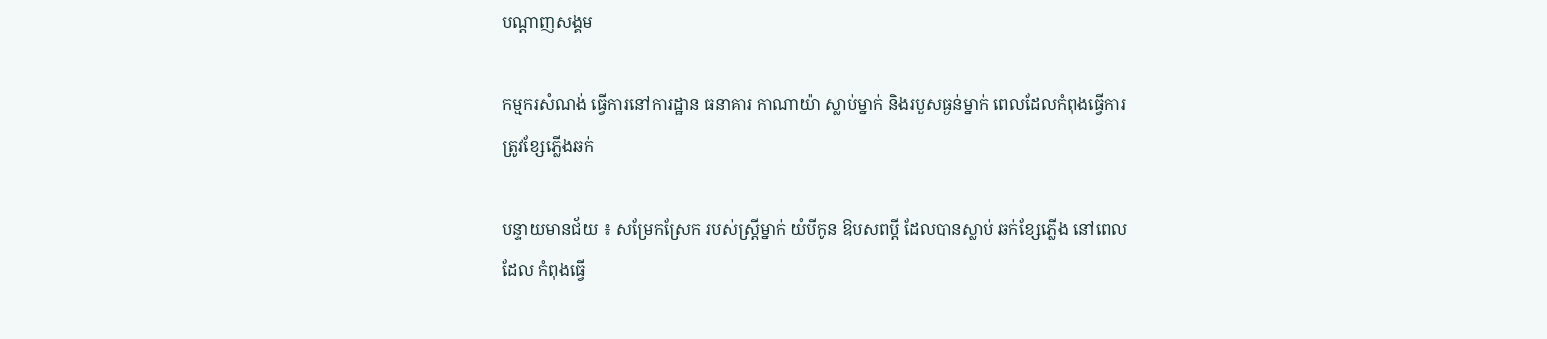បណ្តាញសង្គម

កម្មករសំណង់ ធ្វើការនៅការដ្ឋាន ធនាគារ កាណាយ៉ា ស្លាប់ម្នាក់ និងរបួសធ្ងន់ម្នាក់ ពេលដែលកំពុងធ្វើការ ត្រូវខ្សែភ្លើងឆក់

បន្ទាយមានជ័យ ៖ សម្រែកស្រែក របស់ស្រ្តីម្នាក់ យំបីកូន ឱបសពប្តី ដែលបានស្លាប់ ឆក់ខ្សែភ្លើង នៅពេលដែល កំពុងធ្វើ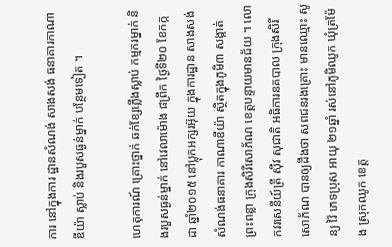ការ នៅក្នុងការ ដ្ឋានសំណង់ សាងសង់ ធនាគារកាណាឌីយ៉ា ស្លាប់ និងរបួសធ្ងន់ម្នាក់ បន្ថែមទៀត ។

ហេតុការណ៍ គ្រោះថ្នាក់ ឆក់ខ្សែភ្លើងស្លាប់ កម្មករម្នាក់ និងរបួសធ្ងន់ម្នាក់ នៅវេលាម៉ោង ៨ព្រឹក ថ្ងៃទី២០ ខែកក្កដា ឆ្នាំ២០១៥ នៅប្លុកអក្សរអ៊ុយ ក្នុងការដ្ឋាន សាងសង់ សំណង់ធនាគារ កាណាឌីយ៉ា ស្ថិតក្នុងភូមិ៣ សង្កាត់ព្រះពន្លា ក្រុងសិរីសោភ័ណ ខេត្តបន្ទាយមានជ័យ ។ លោកវរសេនីយ៍ត្រី ស៊ីវ សុជាតិ អធិការនគបាល ក្រុងសិរីសោភ័ណ បានឲ្យដឹងថា សពជនរងគ្រោះ មានឈ្មោះ សូន្យ វ៉ៃ ភេទប្រុស អាយុ ២១ឆ្នាំ រស់នៅភូមិឈូក ឃុំត្រម៉ែង ស្រុកឈូក ខេត្ត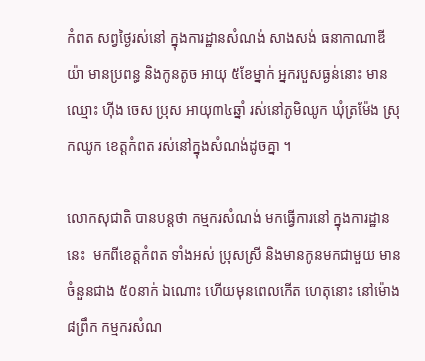កំពត សព្វថ្ងៃរស់នៅ ក្នុងការដ្ឋានសំណង់ សាងសង់ ធនាកាណាឌីយ៉ា មានប្រពន្ធ និងកូនតូច អាយុ ៥ខែម្នាក់ អ្នករបួសធ្ងន់នោះ មានឈ្មោះ ហ៊ីង ចេស ប្រុស អាយុ៣៤ឆ្នាំ រស់នៅភូមិឈូក ឃុំត្រម៉ែង ស្រុកឈូក ខេត្តកំពត រស់នៅក្នុងសំណង់ដូចគ្នា ។

លោកសុជាតិ បានបន្តថា កម្មករសំណង់ មកធ្វើការនៅ ក្នុងការដ្ឋាននេះ  មកពីខេត្តកំពត ទាំងអស់ ប្រុសស្រី និងមានកូនមកជាមួយ មានចំនួនជាង ៥០នាក់ ឯណោះ ហើយមុនពេលកើត ហេតុនោះ នៅម៉ោង ៨ព្រឹក កម្មករសំណ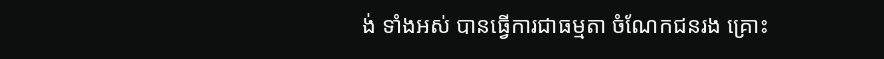ង់ ទាំងអស់ បានធ្វើការជាធម្មតា ចំណែកជនរង គ្រោះ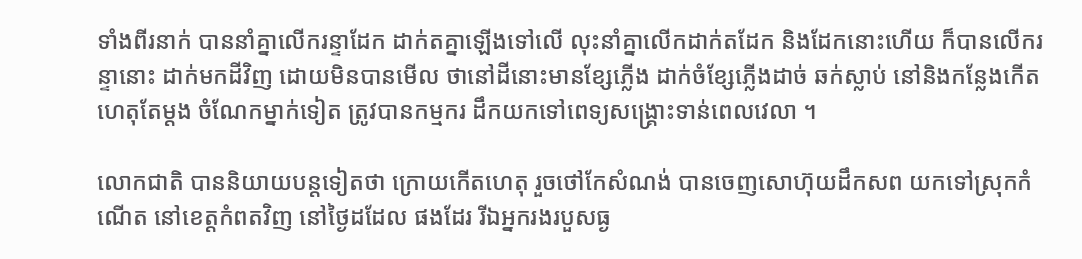ទាំងពីរនាក់ បាននាំគ្នាលើករន្ទាដែក ដាក់តគ្នាឡើងទៅលើ លុះនាំគ្នាលើកដាក់តដែក និងដែកនោះហើយ ក៏បានលើករន្ទានោះ ដាក់មកដីវិញ ដោយមិនបានមើល ថានៅដីនោះមានខ្សែភ្លើង ដាក់ចំខ្សែភ្លើងដាច់ ឆក់ស្លាប់ នៅនិងកន្លែងកើត ហេតុតែម្តង ចំណែកម្នាក់ទៀត ត្រូវបានកម្មករ ដឹកយកទៅពេទ្យសង្គ្រោះទាន់ពេលវេលា ។

លោកជាតិ បាននិយាយបន្តទៀតថា ក្រោយកើតហេតុ រួចថៅកែសំណង់ បានចេញសោហ៊ុយដឹកសព យកទៅស្រុកកំណើត នៅខេត្តកំពតវិញ នៅថ្ងៃដដែល ផងដែរ រីឯអ្នករងរបួសធ្ង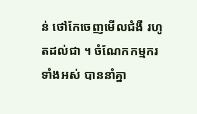ន់ ថៅកែចេញមើលជំងឺ រហូតដល់ជា ។ ចំណែកកម្មករ ទាំងអស់ បាននាំគ្នា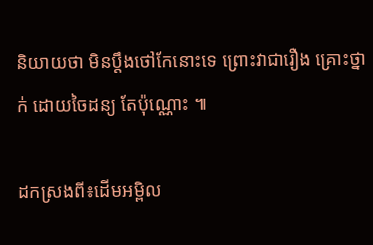និយាយថា មិនប្តឹងថៅកែនោះទេ ព្រោះវាជារឿង គ្រោះថ្នាក់ ដោយចៃដន្យ តែប៉ុណ្ណោះ ៕

ដកស្រងពី៖ដើមអម្ពិល